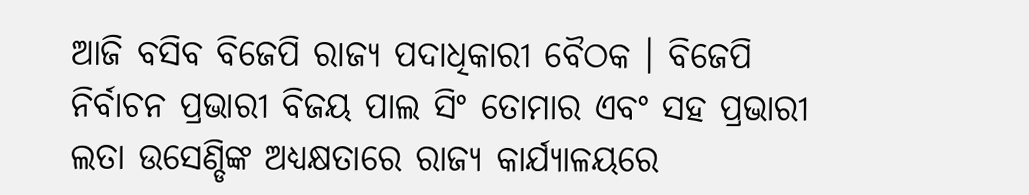ଆଜି ବସିବ ବିଜେପି ରାଜ୍ୟ ପଦାଧିକାରୀ ବୈଠକ । ବିଜେପି ନିର୍ବାଚନ ପ୍ରଭାରୀ ବିଜୟ ପାଲ ସିଂ ତୋମାର ଏବଂ ସହ ପ୍ରଭାରୀ ଲତା ଉସେଣ୍ଡିଙ୍କ ଅଧ୍ୟକ୍ଷତାରେ ରାଜ୍ୟ କାର୍ଯ୍ୟାଳୟରେ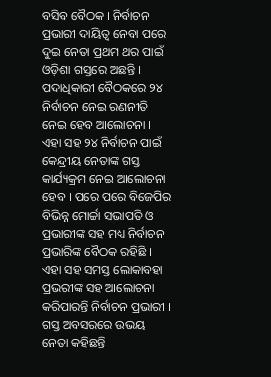ବସିବ ବୈଠକ । ନିର୍ବାଚନ ପ୍ରଭାରୀ ଦାୟିତ୍ୱ ନେବା ପରେ ଦୁଇ ନେତା ପ୍ରଥମ ଥର ପାଇଁ ଓଡ଼ିଶା ଗସ୍ତରେ ଅଛନ୍ତି ।
ପଦାଧିକାରୀ ବୈଠକରେ ୨୪ ନିର୍ବାଚନ ନେଇ ରଣନୀତି ନେଇ ହେବ ଆଲୋଚନା । ଏହା ସହ ୨୪ ନିର୍ବାଚନ ପାଇଁ କେନ୍ଦ୍ରୀୟ ନେତାଙ୍କ ଗସ୍ତ କାର୍ଯ୍ୟକ୍ରମ ନେଇ ଆଲୋଚନା ହେବ । ପରେ ପରେ ବିଜେପିର ବିଭିନ୍ନ ମୋର୍ଚ୍ଚା ସଭାପତି ଓ ପ୍ରଭାରୀଙ୍କ ସହ ମଧ୍ୟ ନିର୍ବାଚନ ପ୍ରଭାରିଙ୍କ ବୈଠକ ରହିଛି ।
ଏହା ସହ ସମସ୍ତ ଲୋକାବହା ପ୍ରଭରୀଙ୍କ ସହ ଆଲୋଚନା କରିପାରନ୍ତି ନିର୍ବାଚନ ପ୍ରଭାରୀ । ଗସ୍ତ ଅବସରରେ ଉଭୟ ନେତା କହିଛନ୍ତି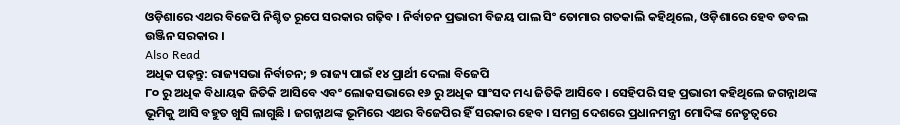ଓଡ଼ିଶାରେ ଏଥର ବିଜେପି ନିଶ୍ଚିତ ରୂପେ ସରକାର ଗଢ଼ିବ । ନିର୍ବାଚନ ପ୍ରଭାରୀ ବିଜୟ ପାଲ ସିଂ ତୋମାର ଗତକାଲି କହିଥିଲେ, ଓଡ଼ିଶାରେ ହେବ ଡବଲ ଉଞ୍ଜିନ ସରକାର ।
Also Read
ଅଧିକ ପଢ଼ନ୍ତୁ: ରାଜ୍ୟସଭା ନିର୍ବାଚନ; ୭ ରାଜ୍ୟ ପାଇଁ ୧୪ ପ୍ରାର୍ଥୀ ଦେଲା ବିଜେପି
୮୦ ରୁ ଅଧିକ ବିଧାୟକ ଜିତିକି ଆସିବେ ଏବଂ ଲୋକସଭାରେ ୧୬ ରୁ ଅଧିକ ସାଂସଦ ମଧ୍ୟ ଜିତିକି ଆସିବେ । ସେହିପରି ସହ ପ୍ରଭାରୀ କହିଥିଲେ ଜଗନ୍ନାଥଙ୍କ ଭୂମିକୁ ଆସି ବହୁତ ଖୁସି ଲାଗୁଛି । ଜଗନ୍ନାଥଙ୍କ ଭୂମିରେ ଏଥର ବିଜେପିର ହିଁ ସରକାର ହେବ । ସମଗ୍ର ଦେଶରେ ପ୍ରଧାନମନ୍ତ୍ରୀ ମୋଦିଙ୍କ ନେତୃତ୍ୱରେ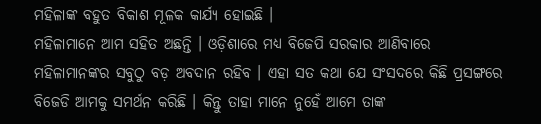ମହିଳାଙ୍କ ବହୁତ ବିକାଶ ମୂଳକ କାର୍ଯ୍ୟ ହୋଇଛି ।
ମହିଳାମାନେ ଆମ ସହିତ ଅଛନ୍ତି । ଓଡ଼ିଶାରେ ମଧ୍ୟ ବିଜେପି ସରକାର ଆଣିବାରେ ମହିଳାମାନଙ୍କର ସବୁଠୁ ବଡ଼ ଅବଦାନ ରହିବ । ଏହା ସତ କଥା ଯେ ସଂସଦରେ କିଛି ପ୍ରସଙ୍ଗରେ ବିଜେଡି ଆମକୁ ସମର୍ଥନ କରିଛି । କିନ୍ତୁ ତାହା ମାନେ ନୁହେଁ ଆମେ ତାଙ୍କ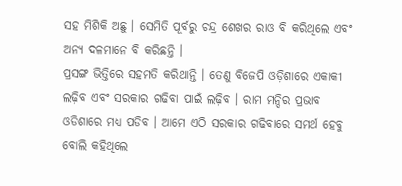ସହ ମିଶିକି ଅଛୁ । ସେମିତି ପୂର୍ବରୁ ଚନ୍ଦ୍ର ଶେଖର ରାଓ ବି କରିଥିଲେ ଏବଂ ଅନ୍ୟ ଦଳମାନେ ବି କରିଛନ୍ତି ।
ପ୍ରସଙ୍ଗ ଭିତ୍ତିରେ ସହମତି କରିଥାନ୍ତି । ତେଣୁ ବିଜେପି ଓଡ଼ିଶାରେ ଏକାକୀ ଲଢ଼ିବ ଏବଂ ସରକାର ଗଢିବା ପାଇଁ ଲଢ଼ିବ । ରାମ ମନ୍ଦିର ପ୍ରଭାବ ଓଡିଶାରେ ମଧ୍ୟ ପଡିବ । ଆମେ ଏଠି ସରକାର ଗଢିବାରେ ସମର୍ଥ ହେବୁ ବୋଲି କହିଥିଲେ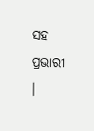ସହ ପ୍ରଭାରୀ ।